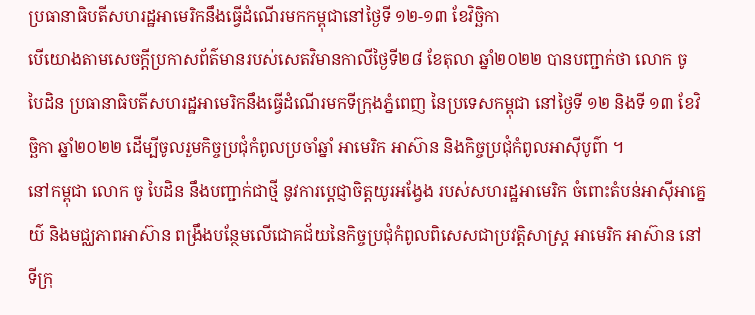ប្រធានាធិបតីសហរដ្ឋអាមេរិកនឹងធ្វើដំណើរមកកម្ពុជានៅថ្ងៃទី ១២-១៣ ខែវិច្ឆិកា
បើយោងតាមសេចក្តីប្រកាសព័ត៌មានរបស់សេតវិមានកាលីថ្ងៃទី២៨ ខែតុលា ឆ្នាំ២០២២ បានបញ្ជាក់ថា លោក ចូ បៃដិន ប្រធានាធិបតីសហរដ្ឋអាមេរិកនឹងធ្វើដំណើរមកទីក្រុងភ្នំពេញ នៃប្រទេសកម្ពុជា នៅថ្ងៃទី ១២ និងទី ១៣ ខែវិច្ឆិកា ឆ្នាំ២០២២ ដើម្បីចូលរួមកិច្ចប្រជុំកំពូលប្រចាំឆ្នាំ អាមេរិក អាស៊ាន និងកិច្ចប្រជុំកំពូលអាស៊ីបូព៌ា ។
នៅកម្ពុជា លោក ចូ បៃដិន នឹងបញ្ជាក់ជាថ្មី នូវការប្តេជ្ញាចិត្តយូរអង្វែង របស់សហរដ្ឋអាមេរិក ចំពោះតំបន់អាស៊ីអាគ្នេយ៌ និងមជ្ឈភាពអាស៊ាន ពង្រឹងបន្ថែមលើជោគជ័យនៃកិច្ចប្រជុំកំពូលពិសេសជាប្រវត្តិសាស្រ្ត អាមេរិក អាស៊ាន នៅទីក្រុ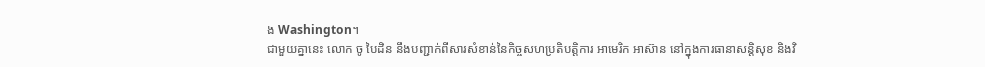ង Washington។
ជាមួយគ្នានេះ លោក ចូ បៃដិន នឹងបញ្ជាក់ពីសារសំខាន់នៃកិច្ចសហប្រតិបត្តិការ អាមេរិក អាស៊ាន នៅក្នុងការធានាសន្តិសុខ និងវិ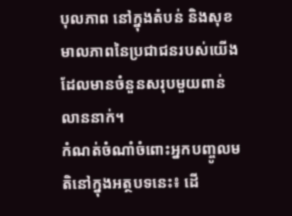បុលភាព នៅក្នុងតំបន់ និងសុខមាលភាពនៃប្រជាជនរបស់យើង ដែលមានចំនួនសរុបមួយពាន់លាននាក់។
កំណត់ចំណាំចំពោះអ្នកបញ្ចូលមតិនៅក្នុងអត្ថបទនេះ៖ ដើ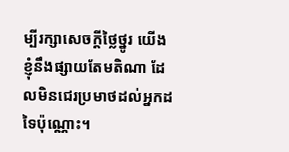ម្បីរក្សាសេចក្ដីថ្លៃថ្នូរ យើងខ្ញុំនឹងផ្សាយតែមតិណា ដែលមិនជេរប្រមាថដល់អ្នកដទៃប៉ុណ្ណោះ។